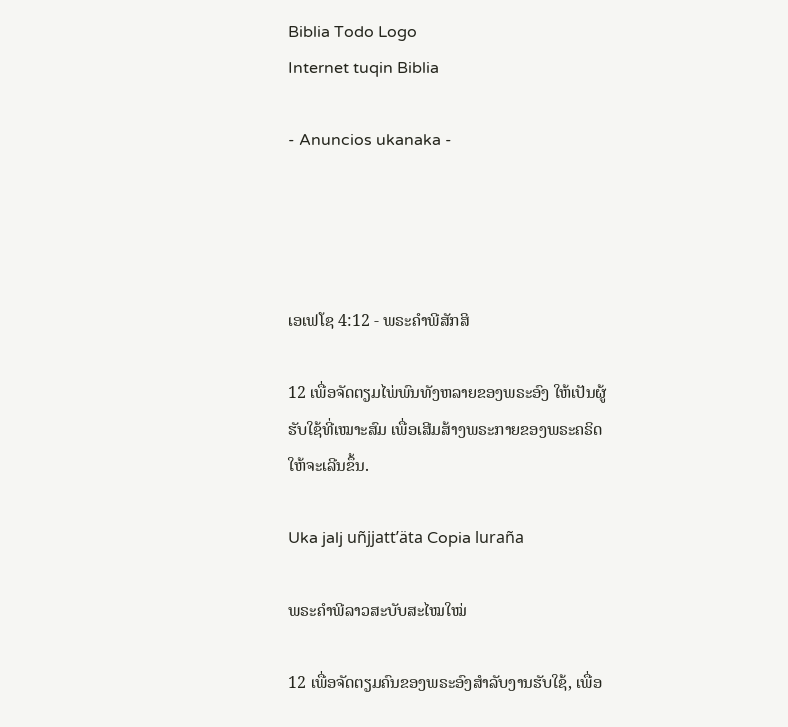Biblia Todo Logo
Internet tuqin Biblia

- Anuncios ukanaka -




ເອເຟໂຊ 4:12 - ພຣະຄຳພີສັກສິ

12 ເພື່ອຈັດຕຽມໄພ່ພົນທັງຫລາຍຂອງພຣະອົງ ໃຫ້ເປັນຜູ້ຮັບໃຊ້ທີ່ເໝາະສົມ ເພື່ອເສີມສ້າງພຣະກາຍຂອງພຣະຄຣິດໃຫ້ຈະເລີນຂຶ້ນ.

Uka jalj uñjjattʼäta Copia luraña

ພຣະຄຳພີລາວສະບັບສະໄໝໃໝ່

12 ເພື່ອຈັດຕຽມຄົນຂອງພຣະອົງສຳລັບງານຮັບໃຊ້, ເພື່ອ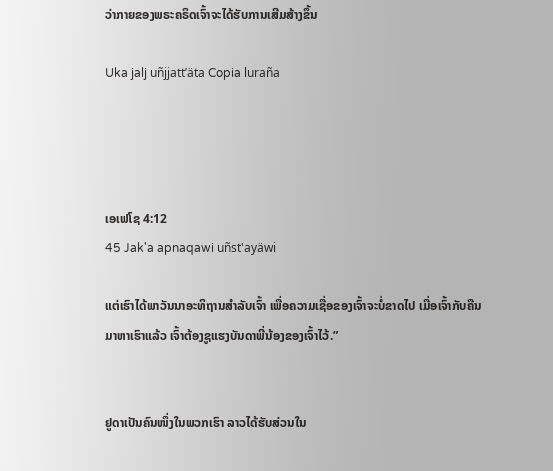ວ່າກາຍຂອງພຣະຄຣິດເຈົ້າຈະໄດ້ຮັບການເສີມສ້າງຂຶ້ນ

Uka jalj uñjjattʼäta Copia luraña




ເອເຟໂຊ 4:12
45 Jak'a apnaqawi uñst'ayäwi

ແຕ່ເຮົາໄດ້ພາວັນນາອະທິຖານສຳລັບເຈົ້າ ເພື່ອຄວາມເຊື່ອຂອງເຈົ້າຈະບໍ່ຂາດໄປ ເມື່ອເຈົ້າກັບຄືນມາຫາເຮົາແລ້ວ ເຈົ້າຕ້ອງຊູແຮງບັນດາພີ່ນ້ອງຂອງເຈົ້າໄວ້.”


ຢູດາເປັນຄົນໜຶ່ງໃນພວກເຮົາ ລາວໄດ້ຮັບສ່ວນໃນ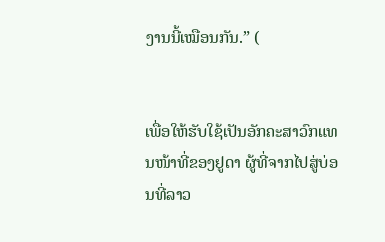ງານນີ້ເໝືອນກັນ.” (


ເພື່ອໃຫ້ຮັບໃຊ້ເປັນອັກຄະສາວົກແທນໜ້າທີ່ຂອງຢູດາ ຜູ້ທີ່ຈາກໄປສູ່ບ່ອນທີ່ລາວ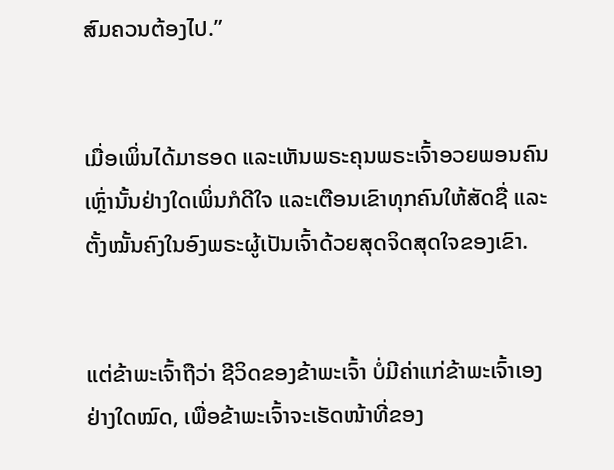ສົມຄວນຕ້ອງໄປ.”


ເມື່ອເພິ່ນໄດ້ມາຮອດ ແລະເຫັນພຣະຄຸນພຣະເຈົ້າອວຍພອນຄົນເຫຼົ່ານັ້ນຢ່າງໃດເພິ່ນກໍດີໃຈ ແລະເຕືອນເຂົາທຸກຄົນໃຫ້ສັດຊື່ ແລະຕັ້ງໝັ້ນຄົງໃນອົງພຣະຜູ້ເປັນເຈົ້າດ້ວຍສຸດຈິດສຸດໃຈຂອງເຂົາ.


ແຕ່ຂ້າພະເຈົ້າຖືວ່າ ຊີວິດຂອງຂ້າພະເຈົ້າ ບໍ່ມີຄ່າແກ່ຂ້າພະເຈົ້າເອງຢ່າງໃດໝົດ, ເພື່ອຂ້າພະເຈົ້າຈະເຮັດໜ້າທີ່ຂອງ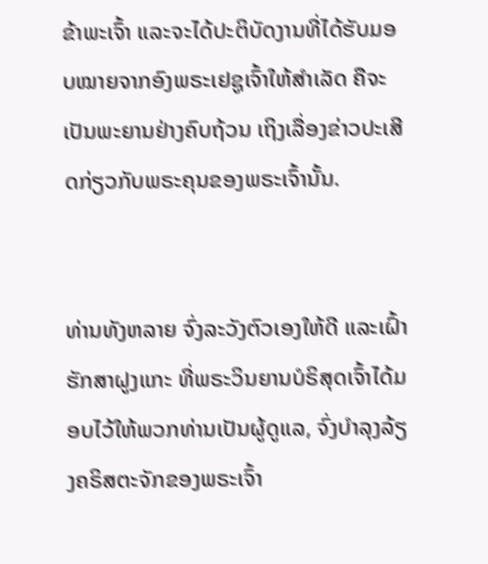ຂ້າພະເຈົ້າ ແລະຈະໄດ້ປະຕິບັດງານທີ່ໄດ້ຮັບມອບໝາຍຈາກອົງພຣະເຢຊູເຈົ້າໃຫ້ສຳເລັດ ຄືຈະເປັນພະຍານຢ່າງຄົບຖ້ວນ ເຖິງເລື່ອງຂ່າວປະເສີດກ່ຽວກັບພຣະຄຸນຂອງພຣະເຈົ້ານັ້ນ.


ທ່ານທັງຫລາຍ ຈົ່ງລະວັງຕົວເອງໃຫ້ດີ ແລະເຝົ້າຮັກສາຝູງແກະ ທີ່ພຣະວິນຍານບໍຣິສຸດເຈົ້າໄດ້ມອບໄວ້ໃຫ້ພວກທ່ານເປັນຜູ້ດູແລ, ຈົ່ງບຳລຸງລ້ຽງຄຣິສຕະຈັກຂອງພຣະເຈົ້າ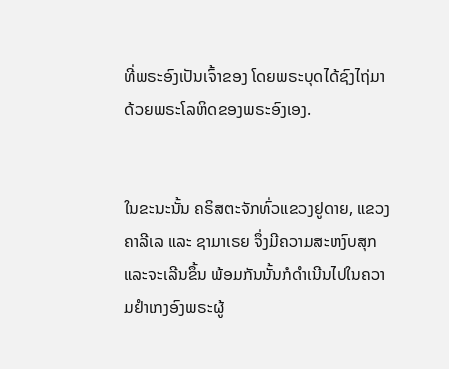ທີ່ພຣະອົງເປັນເຈົ້າຂອງ ໂດຍພຣະບຸດໄດ້ຊົງໄຖ່ມາດ້ວຍພຣະໂລຫິດຂອງພຣະອົງເອງ.


ໃນຂະນະນັ້ນ ຄຣິສຕະຈັກທົ່ວແຂວງຢູດາຍ, ແຂວງຄາລີເລ ແລະ ຊາມາເຣຍ ຈຶ່ງມີຄວາມສະຫງົບສຸກແລະຈະເລີນຂຶ້ນ ພ້ອມກັນນັ້ນກໍດຳເນີນໄປໃນຄວາມຢຳເກງອົງພຣະຜູ້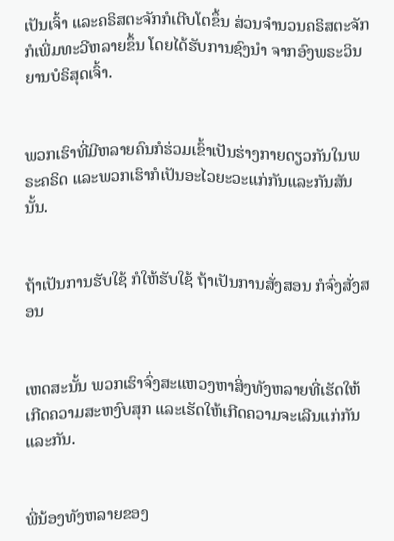ເປັນເຈົ້າ ແລະຄຣິສຕະຈັກກໍເຕີບໂຕຂຶ້ນ ສ່ວນຈຳນວນຄຣິສຕະຈັກກໍເພີ່ມທະວີຫລາຍຂຶ້ນ ໂດຍໄດ້ຮັບການຊົງນຳ ຈາກອົງພຣະວິນຍານບໍຣິສຸດເຈົ້າ.


ພວກເຮົາທີ່ມີຫລາຍຄົນກໍຮ່ວມເຂົ້າເປັນຮ່າງກາຍດຽວກັນໃນພຣະຄຣິດ ແລະພວກເຮົາກໍເປັນອະໄວຍະວະແກ່ກັນແລະກັນສັນນັ້ນ.


ຖ້າເປັນການຮັບໃຊ້ ກໍໃຫ້ຮັບໃຊ້ ຖ້າເປັນການສັ່ງສອນ ກໍຈົ່ງສັ່ງສອນ


ເຫດສະນັ້ນ ພວກເຮົາຈົ່ງສະແຫວງຫາສິ່ງທັງຫລາຍທີ່ເຮັດໃຫ້ເກີດຄວາມສະຫງົບສຸກ ແລະເຮັດໃຫ້ເກີດຄວາມຈະເລີນແກ່ກັນແລະກັນ.


ພີ່ນ້ອງທັງຫລາຍຂອງ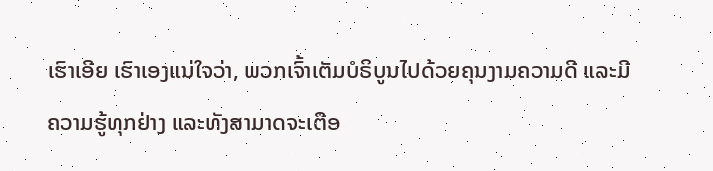ເຮົາເອີຍ ເຮົາເອງແນ່ໃຈວ່າ, ພວກເຈົ້າເຕັມບໍຣິບູນໄປດ້ວຍຄຸນງາມຄວາມດີ ແລະມີຄວາມຮູ້ທຸກຢ່າງ ແລະທັງສາມາດຈະເຕືອ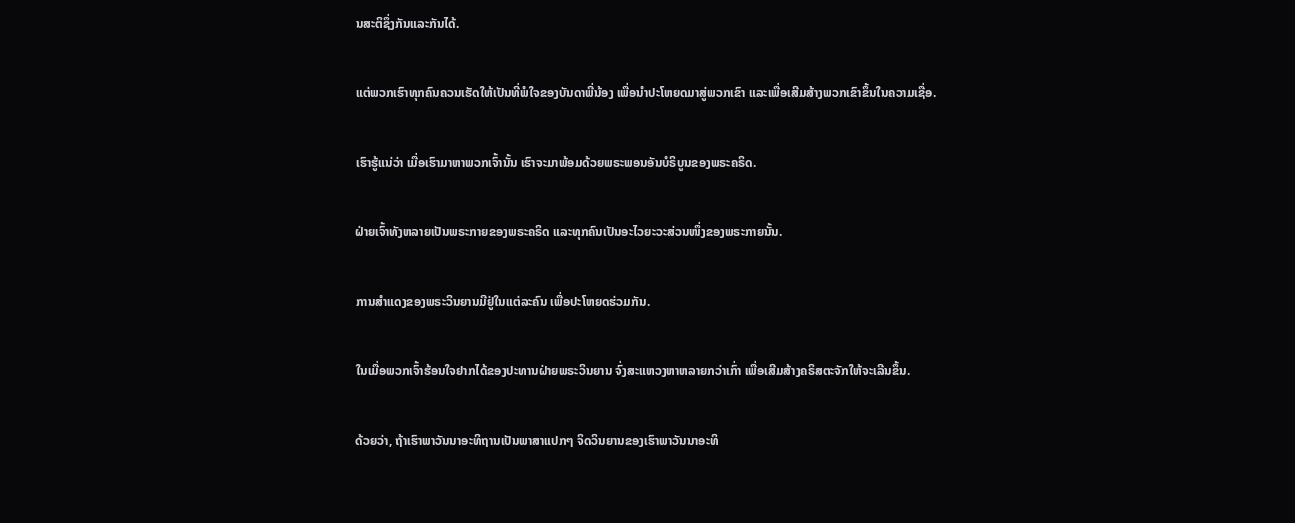ນສະຕິຊຶ່ງກັນແລະກັນໄດ້.


ແຕ່ພວກເຮົາທຸກຄົນຄວນເຮັດໃຫ້ເປັນທີ່ພໍໃຈຂອງບັນດາພີ່ນ້ອງ ເພື່ອນຳປະໂຫຍດມາສູ່ພວກເຂົາ ແລະເພື່ອເສີມສ້າງພວກເຂົາຂຶ້ນໃນຄວາມເຊື່ອ.


ເຮົາຮູ້ແນ່ວ່າ ເມື່ອເຮົາມາຫາພວກເຈົ້ານັ້ນ ເຮົາຈະມາພ້ອມດ້ວຍພຣະພອນອັນບໍຣິບູນຂອງພຣະຄຣິດ.


ຝ່າຍເຈົ້າທັງຫລາຍເປັນພຣະກາຍຂອງພຣະຄຣິດ ແລະທຸກຄົນເປັນອະໄວຍະວະສ່ວນໜຶ່ງຂອງພຣະກາຍນັ້ນ.


ການສຳແດງຂອງພຣະວິນຍານມີຢູ່ໃນແຕ່ລະຄົນ ເພື່ອປະໂຫຍດຮ່ວມກັນ.


ໃນເມື່ອພວກເຈົ້າຮ້ອນໃຈຢາກໄດ້ຂອງປະທານຝ່າຍພຣະວິນຍານ ຈົ່ງສະແຫວງຫາຫລາຍກວ່າເກົ່າ ເພື່ອເສີມສ້າງຄຣິສຕະຈັກໃຫ້ຈະເລີນຂຶ້ນ.


ດ້ວຍວ່າ, ຖ້າເຮົາພາວັນນາອະທິຖານເປັນພາສາແປກໆ ຈິດວິນຍານຂອງເຮົາພາວັນນາອະທິ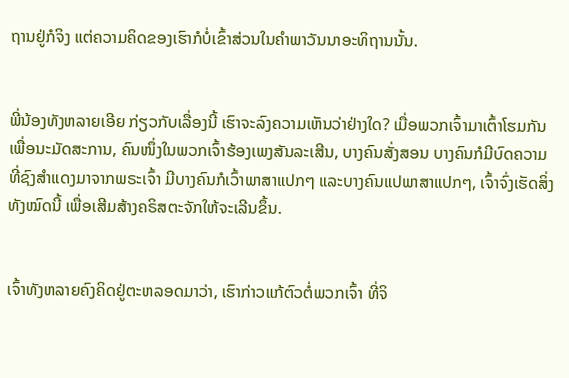ຖານຢູ່ກໍຈິງ ແຕ່ຄວາມຄິດຂອງເຮົາກໍບໍ່ເຂົ້າສ່ວນໃນຄຳພາວັນນາອະທິຖານນັ້ນ.


ພີ່ນ້ອງທັງຫລາຍເອີຍ ກ່ຽວກັບເລື່ອງນີ້ ເຮົາຈະລົງຄວາມເຫັນວ່າຢ່າງໃດ? ເມື່ອພວກເຈົ້າມາເຕົ້າໂຮມກັນເພື່ອນະມັດສະການ, ຄົນໜຶ່ງໃນພວກເຈົ້າຮ້ອງເພງສັນລະເສີນ, ບາງຄົນສັ່ງສອນ ບາງຄົນກໍມີບົດຄວາມທີ່ຊົງສຳແດງມາຈາກພຣະເຈົ້າ ມີບາງຄົນກໍເວົ້າພາສາແປກໆ ແລະບາງຄົນແປພາສາແປກໆ, ເຈົ້າຈົ່ງເຮັດສິ່ງທັງໝົດນີ້ ເພື່ອເສີມສ້າງຄຣິສຕະຈັກໃຫ້ຈະເລີນຂຶ້ນ.


ເຈົ້າທັງຫລາຍຄົງຄິດຢູ່ຕະຫລອດມາວ່າ, ເຮົາກ່າວແກ້ຕົວຕໍ່ພວກເຈົ້າ ທີ່ຈິ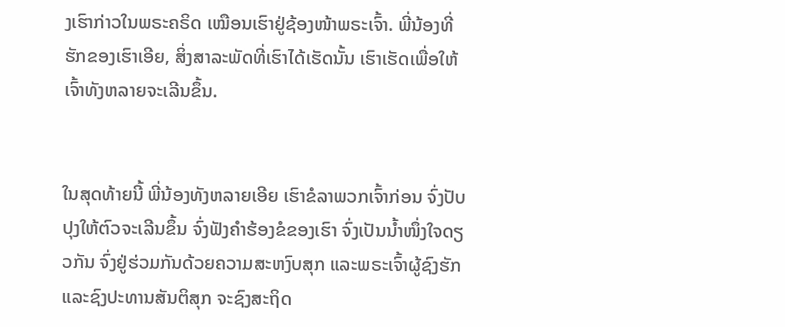ງເຮົາກ່າວໃນພຣະຄຣິດ ເໝືອນເຮົາຢູ່ຊ້ອງໜ້າພຣະເຈົ້າ. ພີ່ນ້ອງທີ່ຮັກຂອງເຮົາເອີຍ, ສິ່ງສາລະພັດທີ່ເຮົາໄດ້ເຮັດນັ້ນ ເຮົາເຮັດເພື່ອໃຫ້ເຈົ້າທັງຫລາຍຈະເລີນຂຶ້ນ.


ໃນສຸດທ້າຍນີ້ ພີ່ນ້ອງທັງຫລາຍເອີຍ ເຮົາຂໍລາພວກເຈົ້າກ່ອນ ຈົ່ງປັບປຸງໃຫ້ຕົວຈະເລີນຂຶ້ນ ຈົ່ງຟັງຄຳຮ້ອງຂໍຂອງເຮົາ ຈົ່ງເປັນນໍ້າໜຶ່ງໃຈດຽວກັນ ຈົ່ງຢູ່ຮ່ວມກັນດ້ວຍຄວາມສະຫງົບສຸກ ແລະພຣະເຈົ້າຜູ້ຊົງຮັກ ແລະຊົງປະທານສັນຕິສຸກ ຈະຊົງສະຖິດ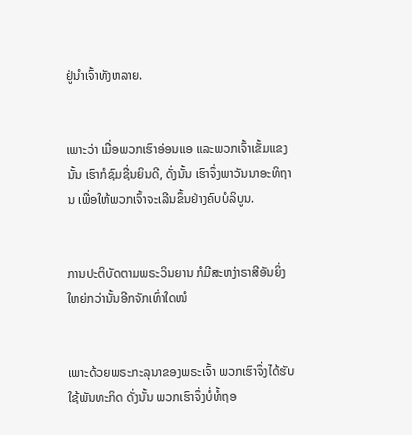ຢູ່ນຳເຈົ້າທັງຫລາຍ.


ເພາະວ່າ ເມື່ອພວກເຮົາອ່ອນແອ ແລະພວກເຈົ້າເຂັ້ມແຂງນັ້ນ ເຮົາກໍຊົມຊື່ນຍິນດີ, ດັ່ງນັ້ນ ເຮົາຈຶ່ງພາວັນນາອະທິຖານ ເພື່ອໃຫ້ພວກເຈົ້າຈະເລີນຂຶ້ນຢ່າງຄົບບໍລິບູນ.


ການປະຕິບັດຕາມພຣະວິນຍານ ກໍມີສະຫງ່າຣາສີອັນຍິ່ງໃຫຍ່ກວ່ານັ້ນອີກຈັກເທົ່າໃດໜໍ


ເພາະດ້ວຍພຣະກະລຸນາຂອງພຣະເຈົ້າ ພວກເຮົາຈຶ່ງໄດ້ຮັບໃຊ້ພັນທະກິດ ດັ່ງນັ້ນ ພວກເຮົາຈຶ່ງບໍ່ທໍ້ຖອ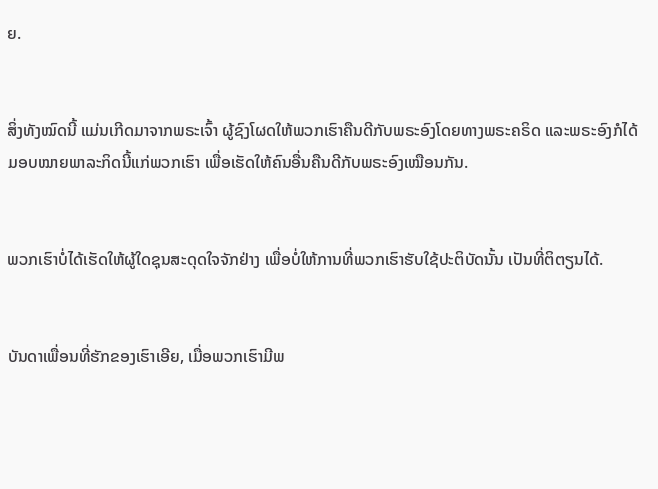ຍ.


ສິ່ງທັງໝົດນີ້ ແມ່ນເກີດມາຈາກພຣະເຈົ້າ ຜູ້ຊົງໂຜດໃຫ້ພວກເຮົາຄືນດີກັບພຣະອົງໂດຍທາງພຣະຄຣິດ ແລະພຣະອົງກໍໄດ້ມອບໝາຍພາລະກິດນີ້ແກ່ພວກເຮົາ ເພື່ອເຮັດໃຫ້ຄົນອື່ນຄືນດີກັບພຣະອົງເໝືອນກັນ.


ພວກເຮົາບໍ່ໄດ້ເຮັດໃຫ້ຜູ້ໃດຊຸນສະດຸດໃຈຈັກຢ່າງ ເພື່ອບໍ່ໃຫ້ການທີ່ພວກເຮົາຮັບໃຊ້ປະຕິບັດນັ້ນ ເປັນທີ່ຕິຕຽນໄດ້.


ບັນດາເພື່ອນທີ່ຮັກຂອງເຮົາເອີຍ, ເມື່ອພວກເຮົາມີພ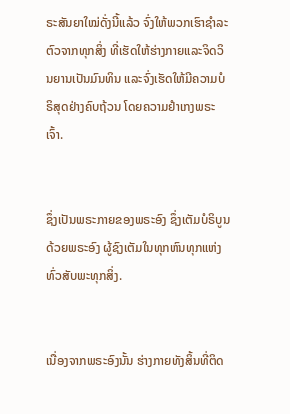ຣະສັນຍາໃໝ່ດັ່ງນີ້ແລ້ວ ຈົ່ງໃຫ້ພວກເຮົາຊຳລະຕົວຈາກທຸກສິ່ງ ທີ່ເຮັດໃຫ້ຮ່າງກາຍແລະຈິດວິນຍານເປັນມົນທິນ ແລະຈົ່ງເຮັດໃຫ້ມີຄວາມບໍຣິສຸດຢ່າງຄົບຖ້ວນ ໂດຍຄວາມຢຳເກງພຣະເຈົ້າ.


ຊຶ່ງເປັນພຣະກາຍຂອງພຣະອົງ ຊຶ່ງເຕັມບໍຣິບູນດ້ວຍພຣະອົງ ຜູ້ຊົງເຕັມໃນທຸກຫົນທຸກແຫ່ງທົ່ວສັບພະທຸກສິ່ງ.


ເນື່ອງຈາກພຣະອົງນັ້ນ ຮ່າງກາຍທັງສິ້ນທີ່ຕິດ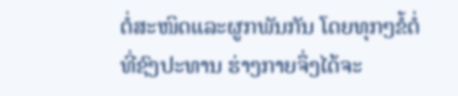ຕໍ່ສະໜິດແລະຜູກພັນກັນ ໂດຍທຸກໆຂໍ້ຕໍ່ທີ່ຊົງປະທານ ຮ່າງກາຍຈຶ່ງໄດ້ຈະ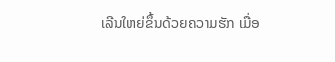ເລີນໃຫຍ່ຂຶ້ນດ້ວຍຄວາມຮັກ ເມື່ອ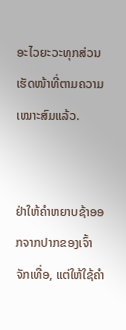ອະໄວຍະວະທຸກສ່ວນເຮັດໜ້າທີ່ຕາມຄວາມເໝາະສົມແລ້ວ.


ຢ່າໃຫ້ຄຳຫຍາບຊ້າອອກຈາກປາກຂອງເຈົ້າຈັກເທື່ອ, ແຕ່ໃຫ້ໃຊ້ຄຳ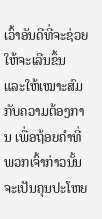ເວົ້າອັນດີທີ່ຈະຊ່ວຍໃຫ້ຈະເລີນຂຶ້ນ ແລະໃຫ້ເໝາະສົມກັບຄວາມຕ້ອງການ ເພື່ອຖ້ອຍຄຳທີ່ພວກເຈົ້າກ່າວນັ້ນ ຈະເປັນຄຸນປະໂຫຍ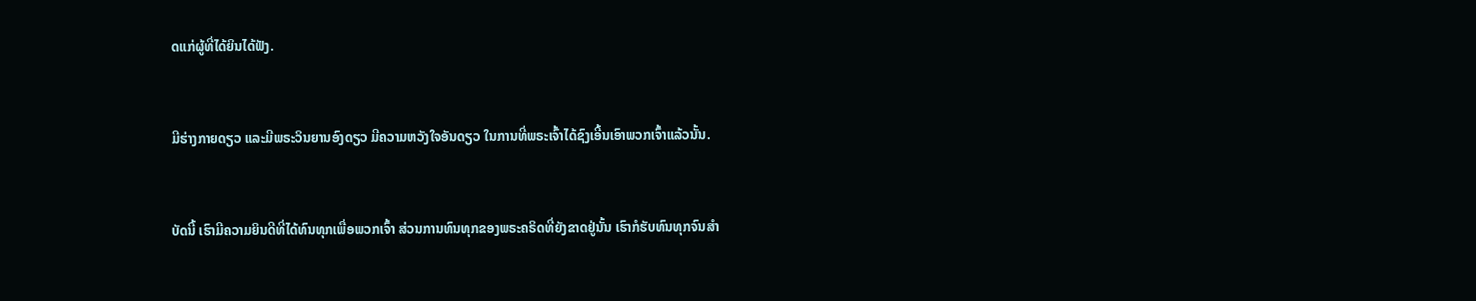ດແກ່ຜູ້ທີ່ໄດ້ຍິນໄດ້ຟັງ.


ມີຮ່າງກາຍດຽວ ແລະມີພຣະວິນຍານອົງດຽວ ມີຄວາມຫວັງໃຈອັນດຽວ ໃນການທີ່ພຣະເຈົ້າໄດ້ຊົງເອີ້ນເອົາພວກເຈົ້າແລ້ວນັ້ນ.


ບັດນີ້ ເຮົາມີຄວາມຍິນດີທີ່ໄດ້ທົນທຸກເພື່ອພວກເຈົ້າ ສ່ວນການທົນທຸກຂອງພຣະຄຣິດທີ່ຍັງຂາດຢູ່ນັ້ນ ເຮົາກໍຮັບທົນທຸກຈົນສຳ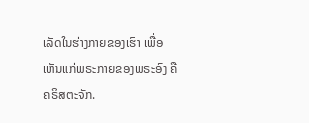ເລັດໃນຮ່າງກາຍຂອງເຮົາ ເພື່ອເຫັນແກ່ພຣະກາຍຂອງພຣະອົງ ຄືຄຣິສຕະຈັກ.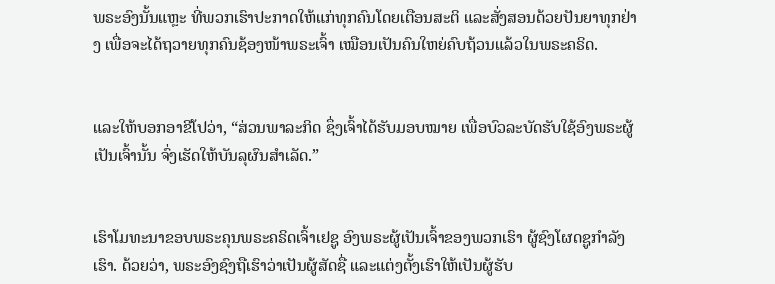ພຣະອົງນັ້ນແຫຼະ ທີ່ພວກເຮົາປະກາດໃຫ້ແກ່ທຸກຄົນໂດຍເຕືອນສະຕິ ແລະສັ່ງສອນດ້ວຍປັນຍາທຸກຢ່າງ ເພື່ອຈະໄດ້ຖວາຍທຸກຄົນຊ້ອງໜ້າພຣະເຈົ້າ ເໝືອນເປັນຄົນໃຫຍ່ຄົບຖ້ວນແລ້ວໃນພຣະຄຣິດ.


ແລະໃຫ້ບອກອາຂີໂປວ່າ, “ສ່ວນພາລະກິດ ຊຶ່ງເຈົ້າໄດ້ຮັບມອບໝາຍ ເພື່ອບົວລະບັດຮັບໃຊ້ອົງພຣະຜູ້ເປັນເຈົ້ານັ້ນ ຈົ່ງເຮັດໃຫ້ບັນລຸຜົນສຳເລັດ.”


ເຮົາໂມທະນາຂອບພຣະຄຸນພຣະຄຣິດເຈົ້າເຢຊູ ອົງພຣະຜູ້ເປັນເຈົ້າຂອງພວກເຮົາ ຜູ້ຊົງໂຜດຊູກຳລັງເຮົາ. ດ້ວຍວ່າ, ພຣະອົງຊົງຖືເຮົາວ່າເປັນຜູ້ສັດຊື່ ແລະແຕ່ງຕັ້ງເຮົາໃຫ້ເປັນຜູ້ຮັບ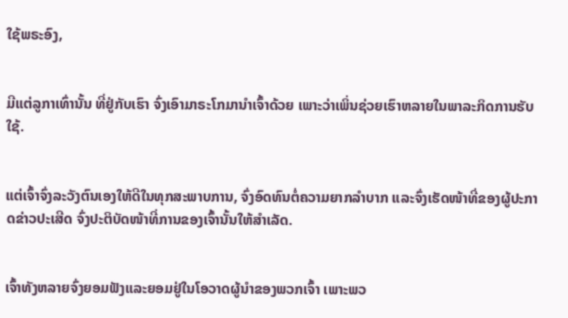ໃຊ້ພຣະອົງ,


ມີແຕ່ລູກາເທົ່ານັ້ນ ທີ່ຢູ່ກັບເຮົາ ຈົ່ງເອົາມາຣະໂກມານຳເຈົ້າດ້ວຍ ເພາະວ່າເພິ່ນຊ່ວຍເຮົາຫລາຍໃນພາລະກິດການຮັບໃຊ້.


ແຕ່ເຈົ້າຈົ່ງລະວັງຕົນເອງໃຫ້ດີໃນທຸກສະພາບການ, ຈົ່ງອົດທົນຕໍ່ຄວາມຍາກລຳບາກ ແລະຈົ່ງເຮັດໜ້າທີ່ຂອງຜູ້ປະກາດຂ່າວປະເສີດ ຈົ່ງປະຕິບັດໜ້າທີ່ການຂອງເຈົ້ານັ້ນໃຫ້ສຳເລັດ.


ເຈົ້າທັງຫລາຍຈົ່ງຍອມຟັງແລະຍອມຢູ່ໃນໂອວາດຜູ້ນຳຂອງພວກເຈົ້າ ເພາະພວ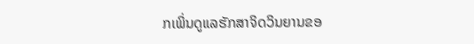ກເພິ່ນດູແລຮັກສາຈິດວິນຍານຂອ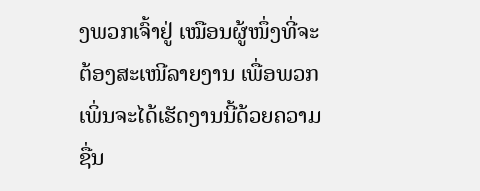ງພວກເຈົ້າຢູ່ ເໝືອນຜູ້ໜຶ່ງທີ່ຈະຕ້ອງສະເໜີລາຍງານ ເພື່ອພວກເພິ່ນຈະໄດ້ເຮັດງານນີ້ດ້ວຍຄວາມຊື່ນ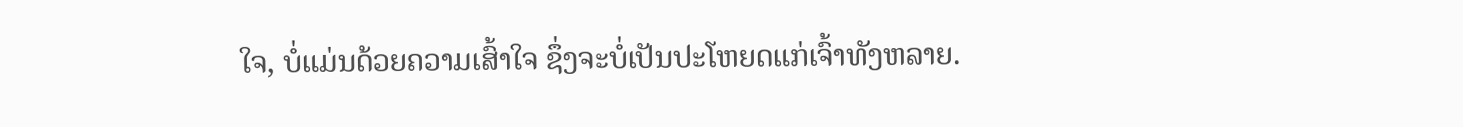ໃຈ, ບໍ່ແມ່ນດ້ວຍຄວາມເສົ້າໃຈ ຊຶ່ງຈະບໍ່ເປັນປະໂຫຍດແກ່ເຈົ້າທັງຫລາຍ.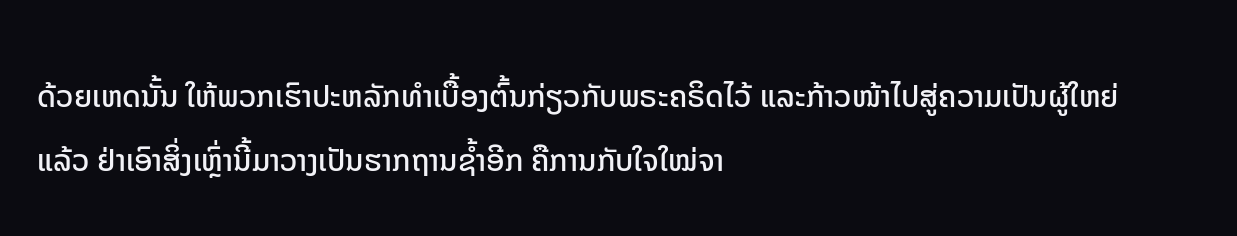ດ້ວຍເຫດນັ້ນ ໃຫ້ພວກເຮົາປະຫລັກທຳເບື້ອງຕົ້ນກ່ຽວກັບພຣະຄຣິດໄວ້ ແລະກ້າວໜ້າໄປສູ່ຄວາມເປັນຜູ້ໃຫຍ່ແລ້ວ ຢ່າເອົາສິ່ງເຫຼົ່ານີ້ມາວາງເປັນຮາກຖານຊໍ້າອີກ ຄືການກັບໃຈໃໝ່ຈາ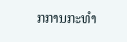ກການກະທຳ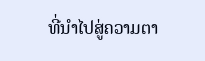ທີ່ນຳໄປສູ່ຄວາມຕາ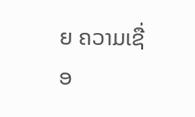ຍ ຄວາມເຊື່ອ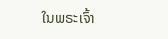ໃນພຣະເຈົ້າ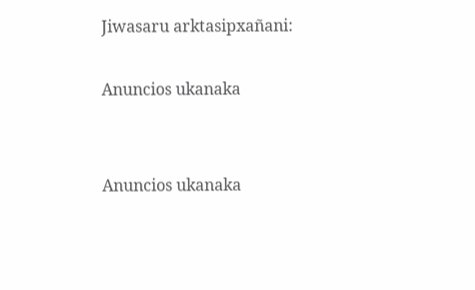Jiwasaru arktasipxañani:

Anuncios ukanaka


Anuncios ukanaka